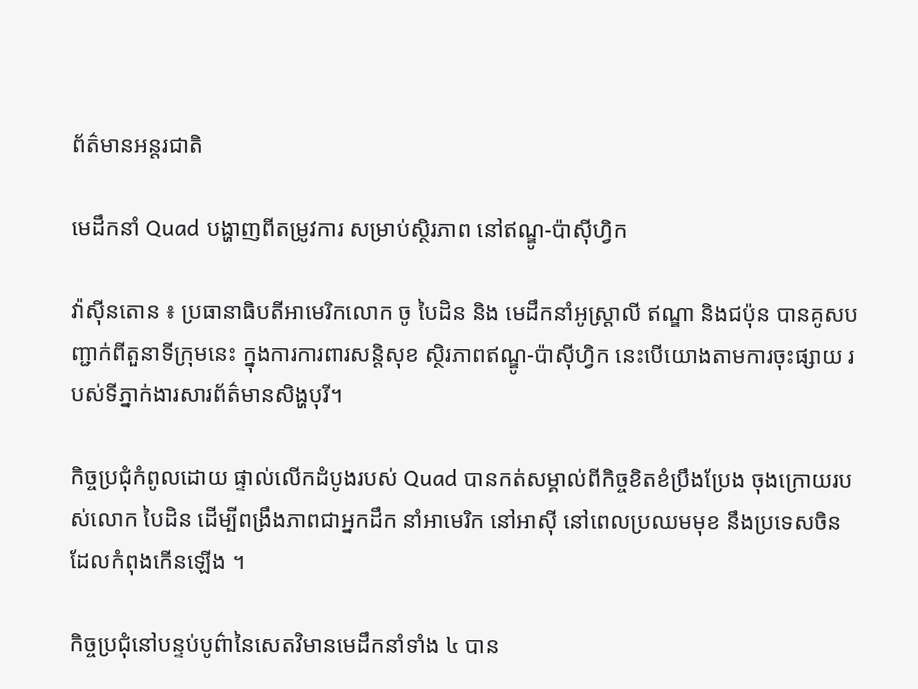ព័ត៌មានអន្តរជាតិ

មេដឹកនាំ Quad បង្ហាញពីតម្រូវការ សម្រាប់ស្ថិរភាព នៅឥណ្ឌូ-ប៉ាស៊ីហ្វិក

វ៉ាស៊ីនតោន ៖ ប្រធានាធិបតីអាមេរិកលោក ចូ បៃដិន និង មេដឹកនាំអូស្រ្តាលី ឥណ្ឌា និងជប៉ុន បានគូសបញ្ជាក់ពីតួនាទីក្រុមនេះ ក្នុងការការពារសន្តិសុខ ស្ថិរភាពឥណ្ឌូ-ប៉ាស៊ីហ្វិក នេះបើយោងតាមការចុះផ្សាយ របស់ទីភ្នាក់ងារសារព័ត៌មានសិង្ហបុរី។

កិច្ចប្រជុំកំពូលដោយ ផ្ទាល់លើកដំបូងរបស់ Quad បានកត់សម្គាល់ពីកិច្ចខិតខំប្រឹងប្រែង ចុងក្រោយរបស់លោក បៃដិន ដើម្បីពង្រឹងភាពជាអ្នកដឹក នាំអាមេរិក នៅអាស៊ី នៅពេលប្រឈមមុខ នឹងប្រទេសចិន ដែលកំពុងកើនឡើង ។

កិច្ចប្រជុំនៅបន្ទប់បូព៌ានៃសេតវិមានមេដឹកនាំទាំង ៤ បាន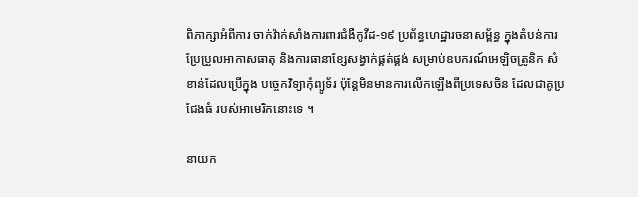ពិភាក្សាអំពីការ ចាក់វ៉ាក់សាំងការពារជំងឺកូវីដ-១៩ ប្រព័ន្ធហេដ្ឋារចនាសម្ព័ន្ធ ក្នុងតំបន់ការប្រែប្រួលអាកាសធាតុ និងការធានាខ្សែសង្វាក់ផ្គត់ផ្គង់ សម្រាប់ឧបករណ៍អេឡិចត្រូនិក សំខាន់ដែលប្រើក្នុង បច្ចេកវិទ្យាកុំព្យូទ័រ ប៉ុន្ដែមិនមានការលើកឡើងពីប្រទេសចិន ដែលជាគូប្រជែងធំ របស់អាមេរិកនោះទេ ។

នាយក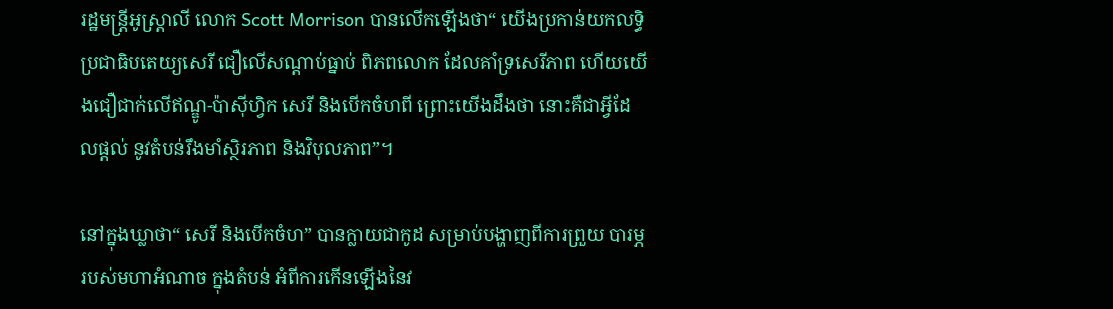រដ្ឋមន្រ្តីអូស្រ្តាលី លោក Scott Morrison បានលើកឡើងថា“ យើងប្រកាន់យកលទ្ធិប្រជាធិបតេយ្យសេរី ជឿលើសណ្តាប់ធ្នាប់ ពិភពលោក ដែលគាំទ្រសេរីភាព ហើយយើងជឿជាក់លើឥណ្ឌូ-ប៉ាស៊ីហ្វិក សេរី និងបើកចំហពី ព្រោះយើងដឹងថា នោះគឺជាអ្វីដែលផ្តល់ នូវតំបន់រឹងមាំស្ថិរភាព និងវិបុលភាព”។

នៅក្នុងឃ្លាថា“ សេរី និងបើកចំហ” បានក្លាយជាកូដ សម្រាប់បង្ហាញពីការព្រួយ បារម្ភ របស់មហាអំណាច ក្នុងតំបន់ អំពីការកើនឡើងនៃវ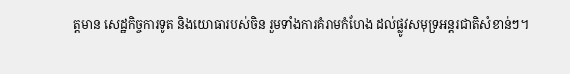ត្តមាន សេដ្ឋកិច្ចការទូត និងយោធារបស់ចិន រួមទាំងការគំរាមកំហែង ដល់ផ្លូវសមុទ្រអន្តរជាតិសំខាន់ៗ។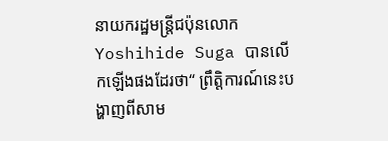នាយករដ្ឋមន្រ្តីជប៉ុនលោក Yoshihide Suga បានលើកឡើងផងដែរថា“ ព្រឹត្តិការណ៍នេះបង្ហាញពីសាម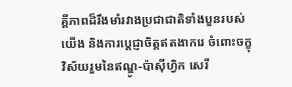គ្គីភាពដ៏រឹងមាំរវាងប្រជាជាតិទាំងបួនរបស់យើង និងការប្តេជ្ញាចិត្តឥតងាករេ ចំពោះចក្ខុវិស័យរួមនៃឥណ្ឌូ-ប៉ាស៊ីហ្វិក សេរី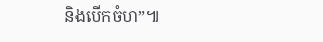និងបើកចំហ”៕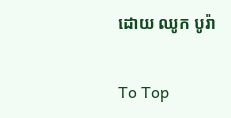ដោយ ឈូក បូរ៉ា

To Top